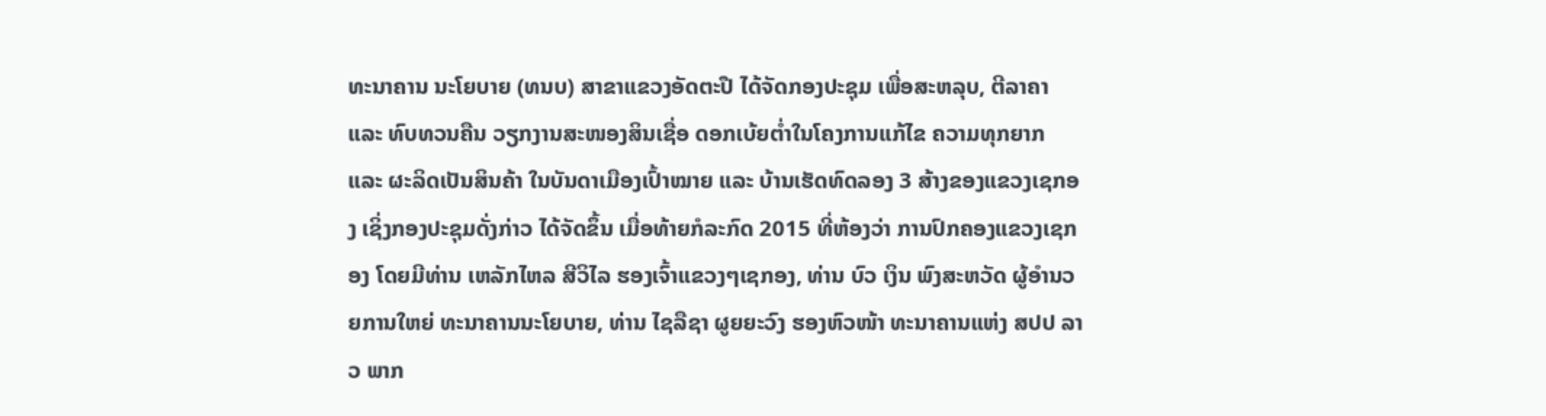ທະນາຄານ ນະໂຍບາຍ (ທນບ) ສາຂາແຂວງອັດຕະປື ໄດ້ຈັດກອງປະຊຸມ ເພື່ອສະຫລຸບ, ຕີລາຄາ ແລະ ທົບທວນຄືນ ວຽກງານສະໜອງສິນເຊື່ອ ດອກເບ້ຍຕ່ຳໃນໂຄງການແກ້ໄຂ ຄວາມທຸກຍາກ ແລະ ຜະລິດເປັນສິນຄ້າ ໃນບັນດາເມືອງເປົ້າໝາຍ ແລະ ບ້ານເຮັດທົດລອງ 3 ສ້າງຂອງແຂວງເຊກອງ ເຊິ່ງກອງປະຊຸມດັ່ງກ່າວ ໄດ້ຈັດຂຶ້ນ ເມື່ອທ້າຍກໍລະກົດ 2015 ທີ່ຫ້ອງວ່າ ການປົກຄອງແຂວງເຊກອງ ໂດຍມີທ່ານ ເຫລັກໄຫລ ສີວິໄລ ຮອງເຈົ້າແຂວງໆເຊກອງ, ທ່ານ ບົວ ເງິນ ພົງສະຫວັດ ຜູ້ອຳນວຍການໃຫຍ່ ທະນາຄານນະໂຍບາຍ, ທ່ານ ໄຊລືຊາ ຜູຍຍະວົງ ຮອງຫົວໜ້າ ທະນາຄານແຫ່ງ ສປປ ລາວ ພາກ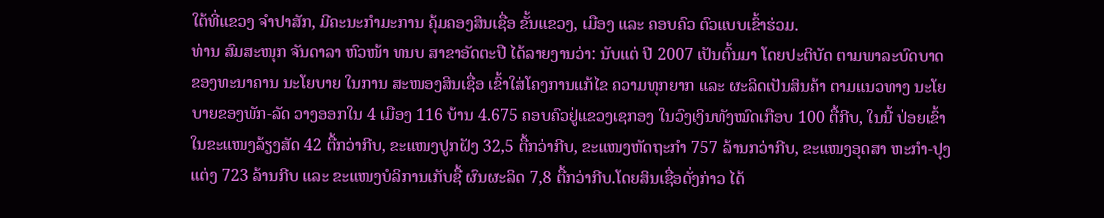ໃຕ້ທີ່ແຂວງ ຈຳປາສັກ, ມີຄະນະກຳມະການ ຄຸ້ມຄອງສິນເຊື່ອ ຂັ້ນແຂວງ, ເມືອງ ແລະ ຄອບຄົວ ຕົວແບບເຂົ້າຮ່ວມ.
ທ່ານ ສົມສະໜຸກ ຈັນດາລາ ຫົວໜ້າ ທນບ ສາຂາອັດຕະປື ໄດ້ລາຍງານວ່າ: ນັບແຕ່ ປີ 2007 ເປັນຕົ້ນມາ ໂດຍປະຕິບັດ ຕາມພາລະບົດບາດ ຂອງທະນາຄານ ນະໂຍບາຍ ໃນການ ສະໜອງສິນເຊື່ອ ເຂົ້າໃສ່ໂຄງການແກ້ໄຂ ຄວາມທຸກຍາກ ແລະ ຜະລິດເປັນສິນຄ້າ ຕາມແນວທາງ ນະໂຍບາຍຂອງພັກ-ລັດ ວາງອອກໃນ 4 ເມືອງ 116 ບ້ານ 4.675 ຄອບຄົວຢູ່ແຂວງເຊກອງ ໃນວົງເງິນທັງໝົດເກືອບ 100 ຕື້ກີບ, ໃນນີ້ ປ່ອຍເຂົ້າ ໃນຂະແໜງລ້ຽງສັດ 42 ຕື້ກວ່າກີບ, ຂະແໜງປູກຝັງ 32,5 ຕື້ກວ່າກີບ, ຂະແໜງຫັດຖະກຳ 757 ລ້ານກວ່າກີບ, ຂະແໜງອຸດສາ ຫະກຳ-ປຸງແຕ່ງ 723 ລ້ານກີບ ແລະ ຂະແໜງບໍລິການເກັບຊື້ ຜົນຜະລິດ 7,8 ຕື້ກວ່າກີບ.ໂດຍສິນເຊື່ອດັ່ງກ່າວ ໄດ້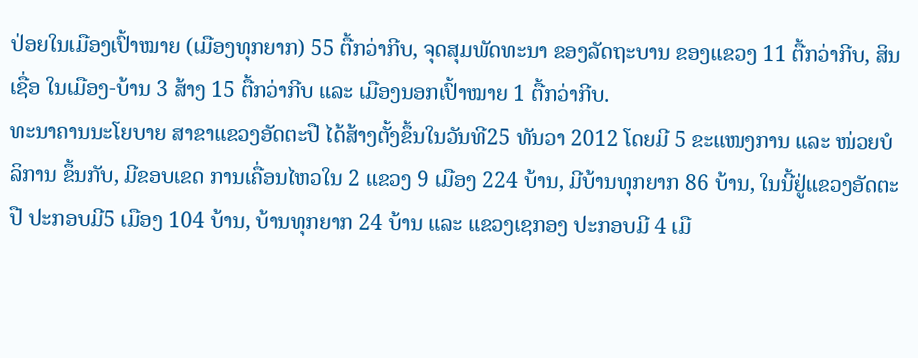ປ່ອຍໃນເມືອງເປົ້າໝາຍ (ເມືອງທຸກຍາກ) 55 ຕື້ກວ່າກີບ, ຈຸດສຸມພັດທະນາ ຂອງລັດຖະບານ ຂອງແຂວງ 11 ຕື້ກວ່າກີບ, ສິນເຊື່ອ ໃນເມືອງ-ບ້ານ 3 ສ້າງ 15 ຕື້ກວ່າກີບ ແລະ ເມືອງນອກເປົ້າໝາຍ 1 ຕື້ກວ່າກີບ.
ທະນາຄານນະໂຍບາຍ ສາຂາແຂວງອັດຕະປື ໄດ້ສ້າງຕັ້ງຂຶ້ນໃນວັນທີ25 ທັນວາ 2012 ໂດຍມີ 5 ຂະແໜງການ ແລະ ໜ່ວຍບໍລິການ ຂຶ້ນກັບ, ມີຂອບເຂດ ການເຄື່ອນໄຫວໃນ 2 ແຂວງ 9 ເມືອງ 224 ບ້ານ, ມີບ້ານທຸກຍາກ 86 ບ້ານ, ໃນນີ້ຢູ່ແຂວງອັດຕະປື ປະກອບມີ5 ເມືອງ 104 ບ້ານ, ບ້ານທຸກຍາກ 24 ບ້ານ ແລະ ແຂວງເຊກອງ ປະກອບມີ 4 ເມື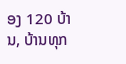ອງ 120 ບ້ານ, ບ້ານທຸກ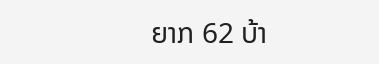ຍາກ 62 ບ້າ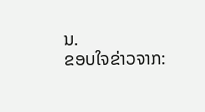ນ.
ຂອບໃຈຂ່າວຈາກ: